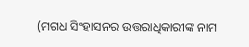(ମଗଧ ସିଂହାସନର ଉତ୍ତରାଧିକାରୀଙ୍କ ନାମ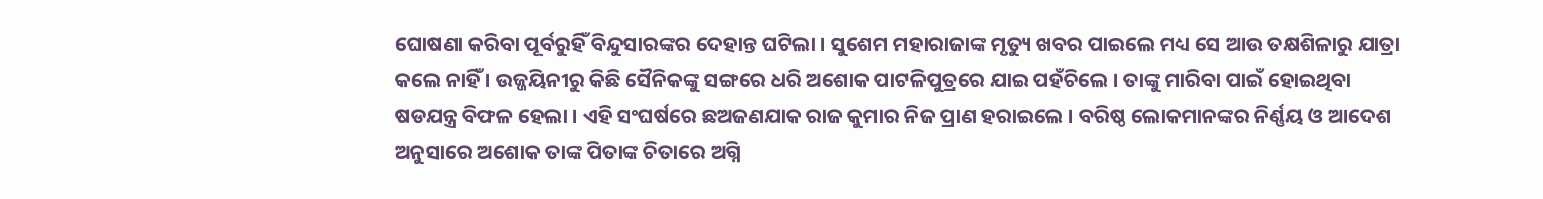ଘୋଷଣା କରିବା ପୂର୍ବରୁହିଁ ବିନ୍ଦୁସାରଙ୍କର ଦେହାନ୍ତ ଘଟିଲା । ସୁଶେମ ମହାରାଜାଙ୍କ ମୃତ୍ୟୁ ଖବର ପାଇଲେ ମଧ୍ୟ ସେ ଆଉ ତକ୍ଷଶିଳାରୁ ଯାତ୍ରା କଲେ ନାହିଁ । ଉଜ୍ଜୟିନୀରୁ କିଛି ସୈନିକଙ୍କୁ ସଙ୍ଗରେ ଧରି ଅଶୋକ ପାଟଳିପୁତ୍ରରେ ଯାଇ ପହଁଚିଲେ । ତାଙ୍କୁ ମାରିବା ପାଇଁ ହୋଇଥିବା ଷଡଯନ୍ତ୍ର ବିଫଳ ହେଲା । ଏହି ସଂଘର୍ଷରେ ଛଅଜଣଯାକ ରାଜ କୁମାର ନିଜ ପ୍ରାଣ ହରାଇଲେ । ବରିଷ୍ଠ ଲୋକମାନଙ୍କର ନିର୍ଣ୍ଣୟ ଓ ଆଦେଶ ଅନୁସାରେ ଅଶୋକ ତାଙ୍କ ପିତାଙ୍କ ଚିତାରେ ଅଗ୍ନି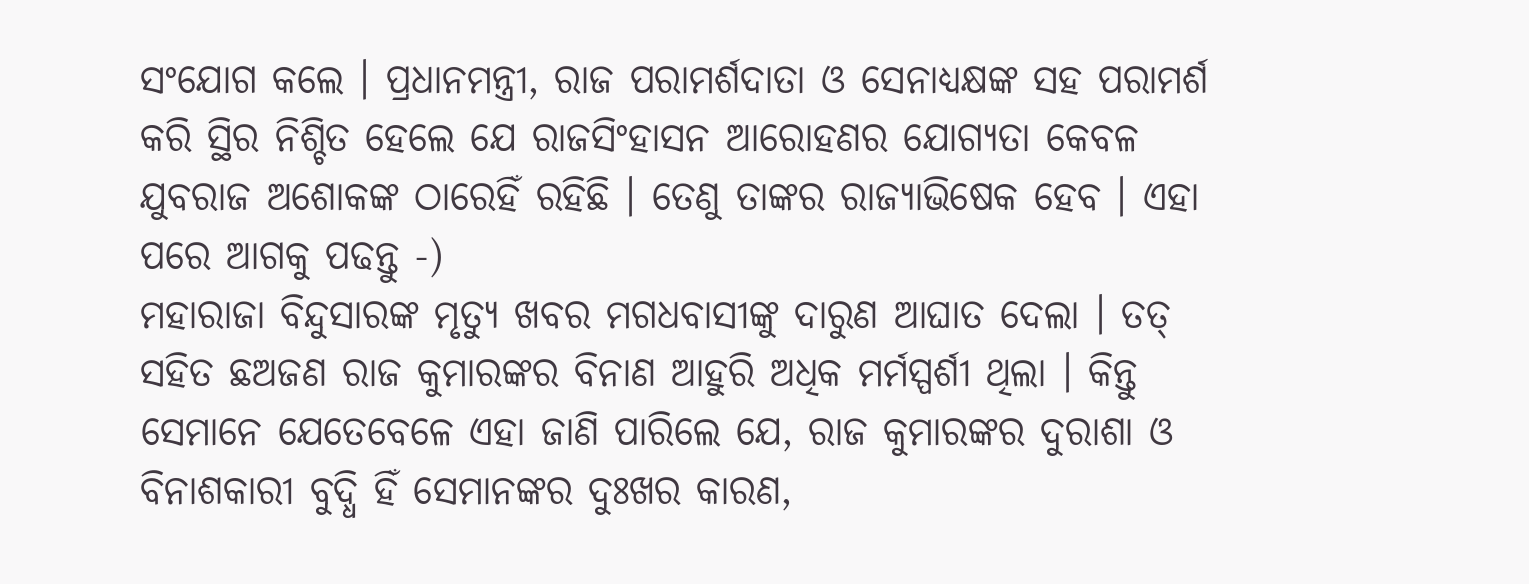ସଂଯୋଗ କଲେ । ପ୍ରଧାନମନ୍ତ୍ରୀ, ରାଜ ପରାମର୍ଶଦାତା ଓ ସେନାଧ୍ୟକ୍ଷଙ୍କ ସହ ପରାମର୍ଶ କରି ସ୍ଥିର ନିଶ୍ଚିତ ହେଲେ ଯେ ରାଜସିଂହାସନ ଆରୋହଣର ଯୋଗ୍ୟତା କେବଳ ଯୁବରାଜ ଅଶୋକଙ୍କ ଠାରେହିଁ ରହିଛି । ତେଣୁ ତାଙ୍କର ରାଜ୍ୟାଭିଷେକ ହେବ । ଏହା ପରେ ଆଗକୁ ପଢନ୍ତୁ -)
ମହାରାଜା ବିନ୍ଦୁସାରଙ୍କ ମୃତ୍ୟୁ ଖବର ମଗଧବାସୀଙ୍କୁ ଦାରୁଣ ଆଘାତ ଦେଲା । ତତ୍ ସହିତ ଛଅଜଣ ରାଜ କୁମାରଙ୍କର ବିନାଣ ଆହୁରି ଅଧିକ ମର୍ମସ୍ପର୍ଶୀ ଥିଲା । କିନ୍ତୁ ସେମାନେ ଯେତେବେଳେ ଏହା ଜାଣି ପାରିଲେ ଯେ, ରାଜ କୁମାରଙ୍କର ଦୁରାଶା ଓ ବିନାଶକାରୀ ବୁଦ୍ଧି ହିଁ ସେମାନଙ୍କର ଦୁଃଖର କାରଣ,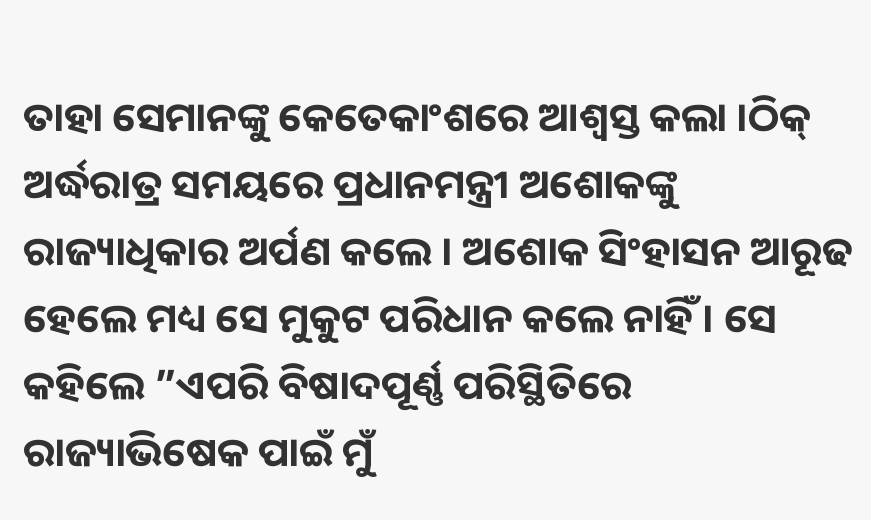ତାହା ସେମାନଙ୍କୁ କେତେକାଂଶରେ ଆଶ୍ୱସ୍ତ କଲା ।ଠିକ୍ ଅର୍ଦ୍ଧରାତ୍ର ସମୟରେ ପ୍ରଧାନମନ୍ତ୍ରୀ ଅଶୋକଙ୍କୁ ରାଜ୍ୟାଧିକାର ଅର୍ପଣ କଲେ । ଅଶୋକ ସିଂହାସନ ଆରୂଢ ହେଲେ ମଧ୍ୟ ସେ ମୁକୁଟ ପରିଧାନ କଲେ ନାହିଁ । ସେ କହିଲେ ”ଏପରି ବିଷାଦପୂର୍ଣ୍ଣ ପରିସ୍ଥିତିରେ ରାଜ୍ୟାଭିଷେକ ପାଇଁ ମୁଁ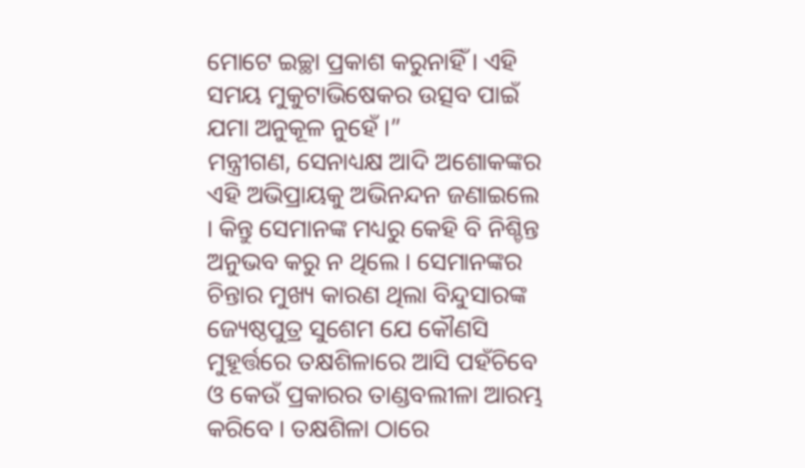ମୋଟେ ଇଚ୍ଛା ପ୍ରକାଶ କରୁନାହିଁ । ଏହି ସମୟ ମୁକୁଟାଭିଷେକର ଉତ୍ସବ ପାଇଁ ଯମା ଅନୁକୂଳ ନୁହେଁ ।”
ମନ୍ତ୍ରୀଗଣ, ସେନାଧ୍ୟକ୍ଷ ଆଦି ଅଶୋକଙ୍କର ଏହି ଅଭିପ୍ରାୟକୁ ଅଭିନନ୍ଦନ ଜଣାଇଲେ । କିନ୍ତୁ ସେମାନଙ୍କ ମଧ୍ୟରୁ କେହି ବି ନିଶ୍ଚିନ୍ତ ଅନୁଭବ କରୁ ନ ଥିଲେ । ସେମାନଙ୍କର ଚିନ୍ତାର ମୁଖ୍ୟ କାରଣ ଥିଲା ବିନ୍ଦୁସାରଙ୍କ ଜ୍ୟେଷ୍ଠପୁତ୍ର ସୁଶେମ ଯେ କୌଣସି ମୁହୂର୍ତ୍ତରେ ତକ୍ଷଶିଳାରେ ଆସି ପହଁଚିବେ ଓ କେଉଁ ପ୍ରକାରର ତାଣ୍ଡବଲୀଳା ଆରମ୍ଭ କରିବେ । ତକ୍ଷଶିଳା ଠାରେ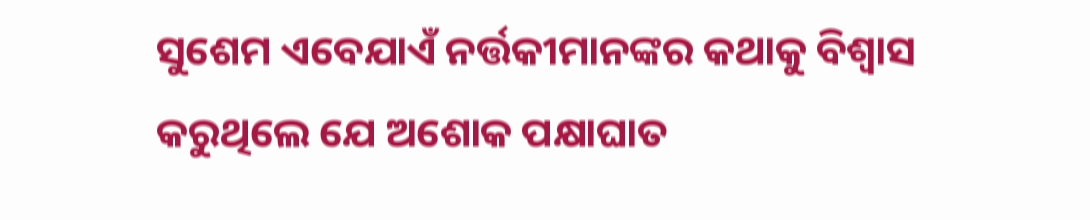ସୁଶେମ ଏବେଯାଏଁ ନର୍ତ୍ତକୀମାନଙ୍କର କଥାକୁ ବିଶ୍ୱାସ କରୁଥିଲେ ଯେ ଅଶୋକ ପକ୍ଷାଘାତ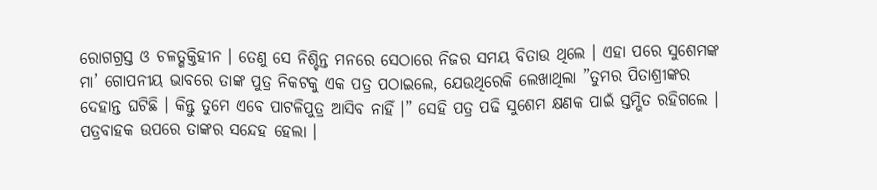ରୋଗଗ୍ରସ୍ତ ଓ ଚଳତ୍ଶକ୍ତିହୀନ । ତେଣୁ ସେ ନିଶ୍ଚିନ୍ତ ମନରେ ସେଠାରେ ନିଜର ସମୟ ବିତାଉ ଥିଲେ । ଏହା ପରେ ସୁଶେମଙ୍କ ମା’ ଗୋପନୀୟ ଭାବରେ ତାଙ୍କ ପୁତ୍ର ନିକଟକୁ ଏକ ପତ୍ର ପଠାଇଲେ, ଯେଉଥିରେକି ଲେଖାଥିଲା ”ତୁମର ପିତାଶ୍ରୀଙ୍କର ଦେହାନ୍ତ ଘଟିଛି । କିନ୍ତୁ ତୁମେ ଏବେ ପାଟଳିପୁତ୍ର ଆସିବ ନାହିଁ ।” ସେହି ପତ୍ର ପଢି ସୁଶେମ କ୍ଷଣକ ପାଇଁ ସ୍ତମ୍ଭିତ ରହିଗଲେ । ପତ୍ରବାହକ ଉପରେ ତାଙ୍କର ସନ୍ଦେହ ହେଲା ।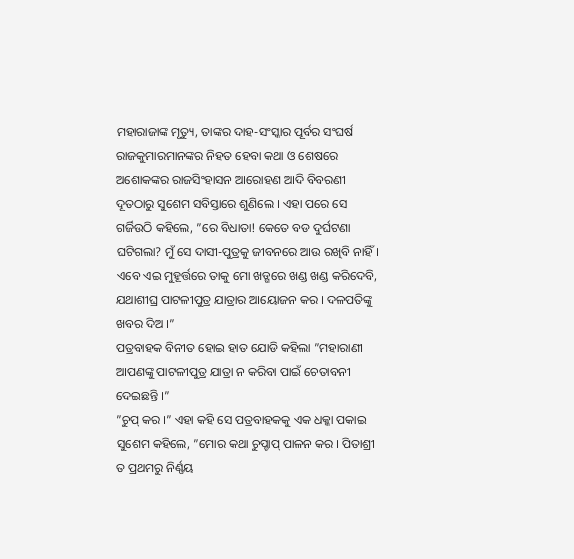ମହାରାଜାଙ୍କ ମୃତ୍ୟୁ, ତାଙ୍କର ଦାହ-ସଂସ୍କାର ପୂର୍ବର ସଂଘର୍ଷ ରାଜକୁମାରମାନଙ୍କର ନିହତ ହେବା କଥା ଓ ଶେଷରେ ଅଶୋକଙ୍କର ରାଜସିଂହାସନ ଆରୋହଣ ଆଦି ବିବରଣୀ ଦୂତଠାରୁ ସୁଶେମ ସବିସ୍ତାରେ ଶୁଣିଲେ । ଏହା ପରେ ସେ ଗର୍ଜିଉଠି କହିଲେ, ”ରେ ବିଧାତା! କେତେ ବଡ ଦୁର୍ଘଟଣା ଘଟିଗଲା? ମୁଁ ସେ ଦାସୀ-ପୁତ୍ରକୁ ଜୀବନରେ ଆଉ ରଖିବି ନାହିଁ । ଏବେ ଏଇ ମୁହୂର୍ତ୍ତରେ ତାକୁ ମୋ ଖଡ୍ଗରେ ଖଣ୍ଡ ଖଣ୍ଡ କରିଦେବି, ଯଥାଶୀଘ୍ର ପାଟଳୀପୁତ୍ର ଯାତ୍ରାର ଆୟୋଜନ କର । ଦଳପତିଙ୍କୁ ଖବର ଦିଅ ।”
ପତ୍ରବାହକ ବିନୀତ ହୋଇ ହାତ ଯୋଡି କହିଲା ”ମହାରାଣୀ ଆପଣଙ୍କୁ ପାଟଳୀପୁତ୍ର ଯାତ୍ରା ନ କରିବା ପାଇଁ ଚେତାବନୀ ଦେଇଛନ୍ତି ।”
”ଚୁପ୍ କର ।” ଏହା କହି ସେ ପତ୍ରବାହକକୁ ଏକ ଧକ୍କା ପକାଇ ସୁଶେମ କହିଲେ, ”ମୋର କଥା ଚୁପ୍ଚାପ୍ ପାଳନ କର । ପିତାଶ୍ରୀ ତ ପ୍ରଥମରୁ ନିର୍ଣ୍ଣୟ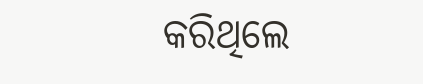କରିଥିଲେ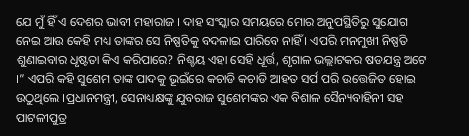ଯେ ମୁଁ ହିଁ ଏ ଦେଶର ଭାବୀ ମହାରାଜ । ଦାହ ସଂସ୍କାର ସମୟରେ ମୋର ଅନୁପସ୍ଥିତିରୁ ସୁଯୋଗ ନେଇ ଆଉ କେହି ମଧ୍ୟ ତାଙ୍କର ସେ ନିଷ୍ପତିକୁ ବଦଳାଇ ପାରିବେ ନାହିଁ । ଏପରି ମନମୁଖୀ ନିଷ୍ପତି ଶୁଣାଇବାର ଧୃଷ୍ଟତା କିଏ କରିପାରେ? ନିଶ୍ଚୟ ଏହା ସେହି ଧୂର୍ତ୍ତ, ଶୃଗାଳ ଭଲ୍ଲାଟକର ଷଡଯନ୍ତ୍ର ଅଟେ ।” ଏପରି କହି ସୁଶେମ ତାଙ୍କ ପାଦକୁ ଭୂଇଁରେ କଚାଡି କଚାଡି ଆହତ ସର୍ପ ପରି ଉତ୍ତେଜିତ ହୋଇ ଉଠୁଥିଲେ ।ପ୍ରଧାନମନ୍ତ୍ରୀ, ସେନାଧ୍ୟକ୍ଷଙ୍କୁ ଯୁବରାଜ ସୁଶେମଙ୍କର ଏକ ବିଶାଳ ସୈନ୍ୟବାହିନୀ ସହ ପାଟଳୀପୁତ୍ର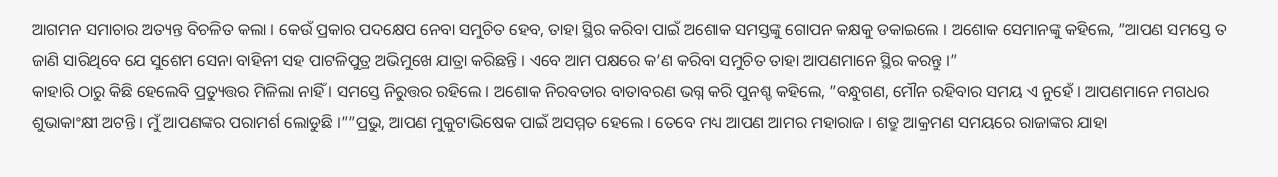ଆଗମନ ସମାଚାର ଅତ୍ୟନ୍ତ ବିଚଳିତ କଲା । କେଉଁ ପ୍ରକାର ପଦକ୍ଷେପ ନେବା ସମୁଚିତ ହେବ, ତାହା ସ୍ଥିର କରିବା ପାଇଁ ଅଶୋକ ସମସ୍ତଙ୍କୁ ଗୋପନ କକ୍ଷକୁ ଡକାଇଲେ । ଅଶୋକ ସେମାନଙ୍କୁ କହିଲେ, ”ଆପଣ ସମସ୍ତେ ତ ଜାଣି ସାରିଥିବେ ଯେ ସୁଶେମ ସେନା ବାହିନୀ ସହ ପାଟଳିପୁତ୍ର ଅଭିମୁଖେ ଯାତ୍ରା କରିଛନ୍ତି । ଏବେ ଆମ ପକ୍ଷରେ କ’ଣ କରିବା ସମୁଚିତ ତାହା ଆପଣମାନେ ସ୍ଥିର କରନ୍ତୁ ।”
କାହାରି ଠାରୁ କିଛି ହେଲେବି ପ୍ରତ୍ୟୁତ୍ତର ମିଳିଲା ନାହିଁ । ସମସ୍ତେ ନିରୁତ୍ତର ରହିଲେ । ଅଶୋକ ନିରବତାର ବାତାବରଣ ଭଗ୍ନ କରି ପୁନଶ୍ଚ କହିଲେ, ”ବନ୍ଧୁଗଣ, ମୌନ ରହିବାର ସମୟ ଏ ନୁହେଁ । ଆପଣମାନେ ମଗଧର ଶୁଭାକାଂକ୍ଷୀ ଅଟନ୍ତି । ମୁଁ ଆପଣଙ୍କର ପରାମର୍ଶ ଲୋଡୁଛି ।””ପ୍ରଭୁ, ଆପଣ ମୁକୁଟାଭିଷେକ ପାଇଁ ଅସମ୍ମତ ହେଲେ । ତେବେ ମଧ୍ୟ ଆପଣ ଆମର ମହାରାଜ । ଶତ୍ରୁ ଆକ୍ରମଣ ସମୟରେ ରାଜାଙ୍କର ଯାହା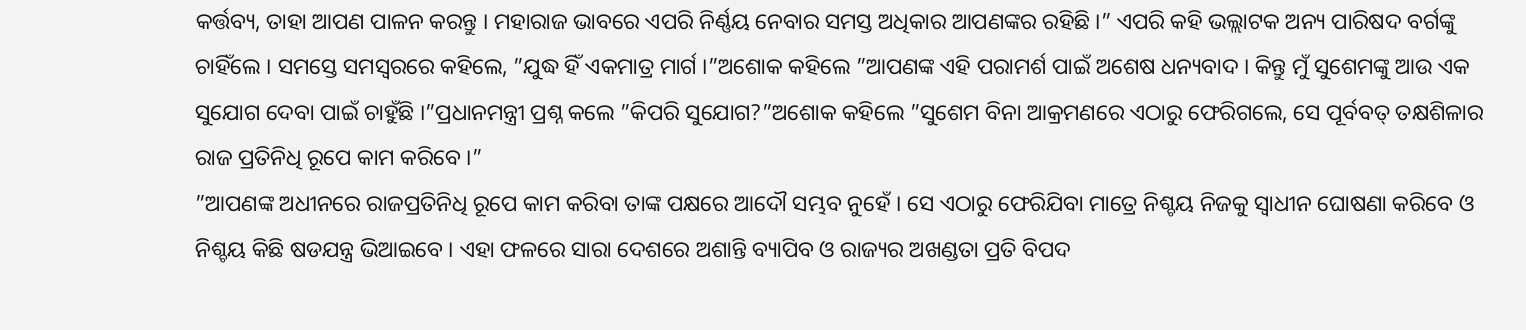କର୍ତ୍ତବ୍ୟ, ତାହା ଆପଣ ପାଳନ କରନ୍ତୁ । ମହାରାଜ ଭାବରେ ଏପରି ନିର୍ଣ୍ଣୟ ନେବାର ସମସ୍ତ ଅଧିକାର ଆପଣଙ୍କର ରହିଛି ।” ଏପରି କହି ଭଲ୍ଲାଟକ ଅନ୍ୟ ପାରିଷଦ ବର୍ଗଙ୍କୁ ଚାହିଁଲେ । ସମସ୍ତେ ସମସ୍ୱରରେ କହିଲେ, ”ଯୁଦ୍ଧ ହିଁ ଏକମାତ୍ର ମାର୍ଗ ।”ଅଶୋକ କହିଲେ ”ଆପଣଙ୍କ ଏହି ପରାମର୍ଶ ପାଇଁ ଅଶେଷ ଧନ୍ୟବାଦ । କିନ୍ତୁ ମୁଁ ସୁଶେମଙ୍କୁ ଆଉ ଏକ ସୁଯୋଗ ଦେବା ପାଇଁ ଚାହୁଁଛି ।”ପ୍ରଧାନମନ୍ତ୍ରୀ ପ୍ରଶ୍ନ କଲେ ”କିପରି ସୁଯୋଗ?”ଅଶୋକ କହିଲେ ”ସୁଶେମ ବିନା ଆକ୍ରମଣରେ ଏଠାରୁ ଫେରିଗଲେ, ସେ ପୂର୍ବବତ୍ ତକ୍ଷଶିଳାର ରାଜ ପ୍ରତିନିଧି ରୂପେ କାମ କରିବେ ।”
”ଆପଣଙ୍କ ଅଧୀନରେ ରାଜପ୍ରତିନିଧି ରୂପେ କାମ କରିବା ତାଙ୍କ ପକ୍ଷରେ ଆଦୌ ସମ୍ଭବ ନୁହେଁ । ସେ ଏଠାରୁ ଫେରିଯିବା ମାତ୍ରେ ନିଶ୍ଚୟ ନିଜକୁ ସ୍ୱାଧୀନ ଘୋଷଣା କରିବେ ଓ ନିଶ୍ଚୟ କିଛି ଷଡଯନ୍ତ୍ର ଭିଆଇବେ । ଏହା ଫଳରେ ସାରା ଦେଶରେ ଅଶାନ୍ତି ବ୍ୟାପିବ ଓ ରାଜ୍ୟର ଅଖଣ୍ଡତା ପ୍ରତି ବିପଦ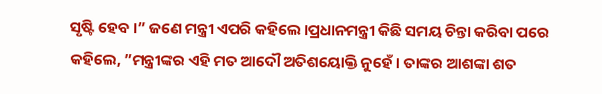ସୃଷ୍ଟି ହେବ ।” ଜଣେ ମନ୍ତ୍ରୀ ଏପରି କହିଲେ ।ପ୍ରଧାନମନ୍ତ୍ରୀ କିଛି ସମୟ ଚିନ୍ତା କରିବା ପରେ କହିଲେ, ”ମନ୍ତ୍ରୀଙ୍କର ଏହି ମତ ଆଦୌ ଅତିଶୟୋକ୍ତି ନୁହେଁ । ତାଙ୍କର ଆଶଙ୍କା ଶତ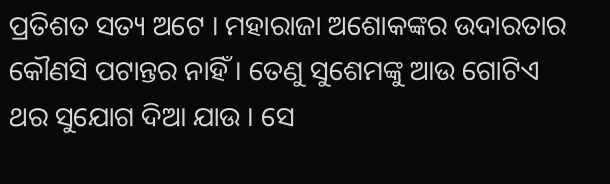ପ୍ରତିଶତ ସତ୍ୟ ଅଟେ । ମହାରାଜା ଅଶୋକଙ୍କର ଉଦାରତାର କୌଣସି ପଟାନ୍ତର ନାହିଁ । ତେଣୁ ସୁଶେମଙ୍କୁ ଆଉ ଗୋଟିଏ ଥର ସୁଯୋଗ ଦିଆ ଯାଉ । ସେ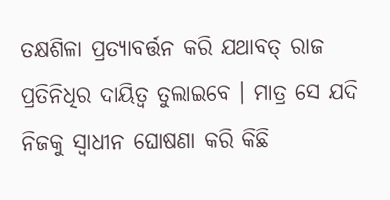ତକ୍ଷଶିଳା ପ୍ରତ୍ୟାବର୍ତ୍ତନ କରି ଯଥାବତ୍ ରାଜ ପ୍ରତିନିଧିର ଦାୟିତ୍ୱ ତୁଲାଇବେ । ମାତ୍ର ସେ ଯଦି ନିଜକୁ ସ୍ୱାଧୀନ ଘୋଷଣା କରି କିଛି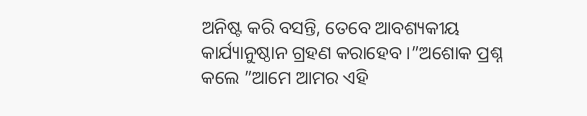ଅନିଷ୍ଟ କରି ବସନ୍ତି, ତେବେ ଆବଶ୍ୟକୀୟ କାର୍ଯ୍ୟାନୁଷ୍ଠାନ ଗ୍ରହଣ କରାହେବ ।”ଅଶୋକ ପ୍ରଶ୍ନ କଲେ ”ଆମେ ଆମର ଏହି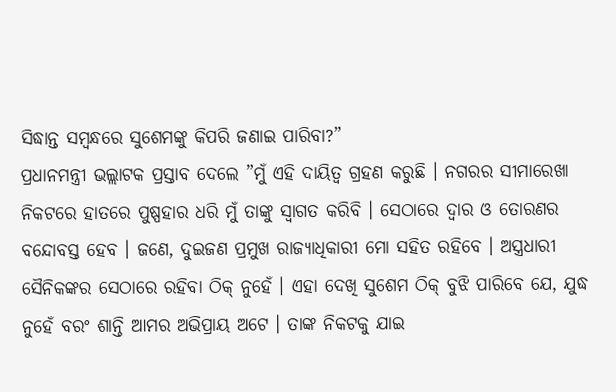ସିଦ୍ଧାନ୍ତ ସମ୍ବନ୍ଧରେ ସୁଶେମଙ୍କୁ କିପରି ଜଣାଇ ପାରିବା?”
ପ୍ରଧାନମନ୍ତ୍ରୀ ଭଲ୍ଲାଟକ ପ୍ରସ୍ତାବ ଦେଲେ ”ମୁଁ ଏହି ଦାୟିତ୍ୱ ଗ୍ରହଣ କରୁଛି । ନଗରର ସୀମାରେଖା ନିକଟରେ ହାତରେ ପୁଷ୍ପହାର ଧରି ମୁଁ ତାଙ୍କୁ ସ୍ୱାଗତ କରିବି । ସେଠାରେ ଦ୍ୱାର ଓ ତୋରଣର ବନ୍ଦୋବସ୍ତ ହେବ । ଜଣେ, ଦୁଇଜଣ ପ୍ରମୁଖ ରାଜ୍ୟାଧିକାରୀ ମୋ ସହିତ ରହିବେ । ଅସ୍ତ୍ରଧାରୀ ସୈନିକଙ୍କର ସେଠାରେ ରହିବା ଠିକ୍ ନୁହେଁ । ଏହା ଦେଖି ସୁଶେମ ଠିକ୍ ବୁଝି ପାରିବେ ଯେ, ଯୁଦ୍ଧ ନୁହେଁ ବରଂ ଶାନ୍ତି ଆମର ଅଭିପ୍ରାୟ ଅଟେ । ତାଙ୍କ ନିକଟକୁ ଯାଇ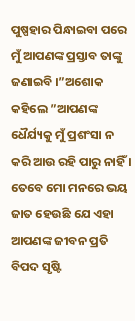ପୁଷ୍ପହାର ପିନ୍ଧାଇବା ପରେ ମୁଁ ଆପଣଙ୍କ ପ୍ରସ୍ତାବ ତାଙ୍କୁ ଜଣାଇବି ।”ଅଶୋକ କହିଲେ ”ଆପଣଙ୍କ ଧୈର୍ଯ୍ୟକୁ ମୁଁ ପ୍ରଶଂସା ନ କରି ଆଉ ରହି ପାରୁ ନାହିଁ । ତେବେ ମୋ ମନରେ ଭୟ ଜାତ ହେଉଛି ଯେ ଏହା ଆପଣଙ୍କ ଜୀବନ ପ୍ରତି ବିପଦ ସୃଷ୍ଟି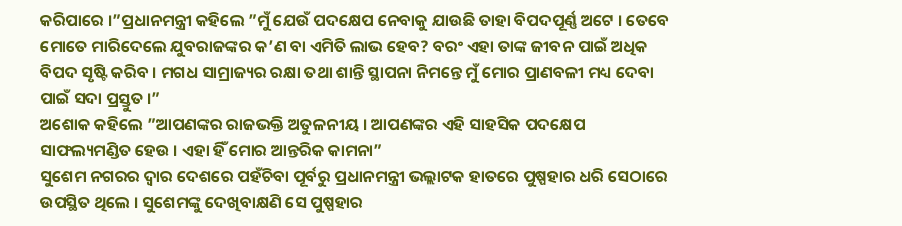କରିପାରେ ।”ପ୍ରଧାନମନ୍ତ୍ରୀ କହିଲେ ”ମୁଁ ଯେଉଁ ପଦକ୍ଷେପ ନେବାକୁ ଯାଉଛି ତାହା ବିପଦପୂର୍ଣ୍ଣ ଅଟେ । ତେବେ ମୋତେ ମାରିଦେଲେ ଯୁବରାଜଙ୍କର କ’ଣ ବା ଏମିତି ଲାଭ ହେବ? ବରଂ ଏହା ତାଙ୍କ ଜୀବନ ପାଇଁ ଅଧିକ ବିପଦ ସୃଷ୍ଟି କରିବ । ମଗଧ ସାମ୍ରାଜ୍ୟର ରକ୍ଷା ତଥା ଶାନ୍ତି ସ୍ଥାପନା ନିମନ୍ତେ ମୁଁ ମୋର ପ୍ରାଣବଳୀ ମଧ୍ୟ ଦେବା ପାଇଁ ସଦା ପ୍ରସ୍ତୁତ ।”
ଅଶୋକ କହିଲେ ”ଆପଣଙ୍କର ରାଜଭକ୍ତି ଅତୁଳନୀୟ । ଆପଣଙ୍କର ଏହି ସାହସିକ ପଦକ୍ଷେପ ସାଫଲ୍ୟମଣ୍ଡିତ ହେଉ । ଏହା ହିଁ ମୋର ଆନ୍ତରିକ କାମନା”
ସୁଶେମ ନଗରର ଦ୍ୱାର ଦେଶରେ ପହଁଚିବା ପୂର୍ବରୁ ପ୍ରଧାନମନ୍ତ୍ରୀ ଭଲ୍ଲାଟକ ହାତରେ ପୁଷ୍ପହାର ଧରି ସେଠାରେ ଉପସ୍ଥିତ ଥିଲେ । ସୁଶେମଙ୍କୁ ଦେଖିବାକ୍ଷଣି ସେ ପୁଷ୍ପହାର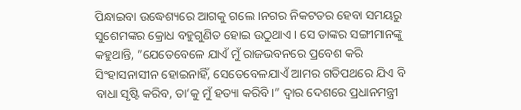ପିନ୍ଧାଇବା ଉଦ୍ଧେଶ୍ୟରେ ଆଗକୁ ଗଲେ ।ନଗର ନିକଟତର ହେବା ସମୟରୁ ସୁଶେମଙ୍କର କ୍ରୋଧ ବହୁଗୁଣିତ ହୋଇ ଉଠୁଥାଏ । ସେ ତାଙ୍କର ସଙ୍ଗୀମାନଙ୍କୁ କହୁଥାନ୍ତି, ”ଯେତେବେଳେ ଯାଏଁ ମୁଁ ରାଜଭବନରେ ପ୍ରବେଶ କରି ସିଂହାସନାସୀନ ହୋଇନାହିଁ, ସେତେବେଳଯାଏଁ ଆମର ଗତିପଥରେ ଯିଏ ବି ବାଧା ସୃଷ୍ଟି କରିବ, ତା’କୁ ମୁଁ ହତ୍ୟା କରିବି ।” ଦ୍ୱାର ଦେଶରେ ପ୍ରଧାନମନ୍ତ୍ରୀ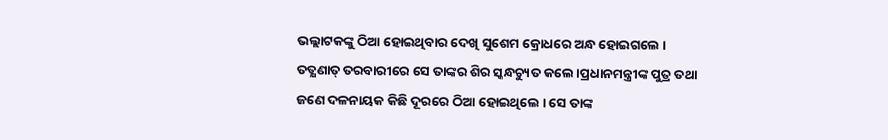ଭଲ୍ଲାଟକଙ୍କୁ ଠିଆ ହୋଇଥିବାର ଦେଖି ସୁଶେମ କ୍ରୋଧରେ ଅନ୍ଧ ହୋଇଗଲେ । ତତ୍କ୍ଷଣାତ୍ ତରବାରୀରେ ସେ ତାଙ୍କର ଶିର ସ୍କନ୍ଧଚ୍ୟୁତ କଲେ ।ପ୍ରଧାନମନ୍ତ୍ରୀଙ୍କ ପୁତ୍ର ତଥା ଜଣେ ଦଳନାୟକ କିଛି ଦୂରରେ ଠିଆ ହୋଇଥିଲେ । ସେ ତାଙ୍କ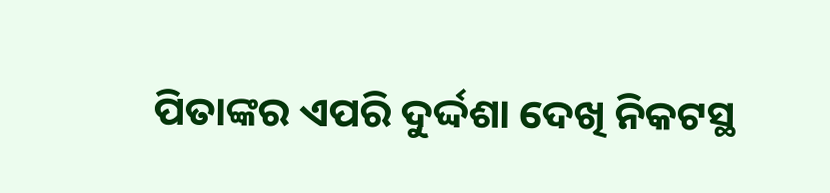ପିତାଙ୍କର ଏପରି ଦୁର୍ଦ୍ଦଶା ଦେଖି ନିକଟସ୍ଥ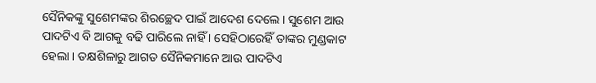ସୈନିକଙ୍କୁ ସୁଶେମଙ୍କର ଶିରଚ୍ଛେଦ ପାଇଁ ଆଦେଶ ଦେଲେ । ସୁଶେମ ଆଉ ପାଦଟିଏ ବି ଆଗକୁ ବଢି ପାରିଲେ ନାହିଁ । ସେହିଠାରେହିଁ ତାଙ୍କର ମୁଣ୍ଡକାଟ ହେଲା । ତକ୍ଷଶିଳାରୁ ଆଗତ ସୈନିକମାନେ ଆଉ ପାଦଟିଏ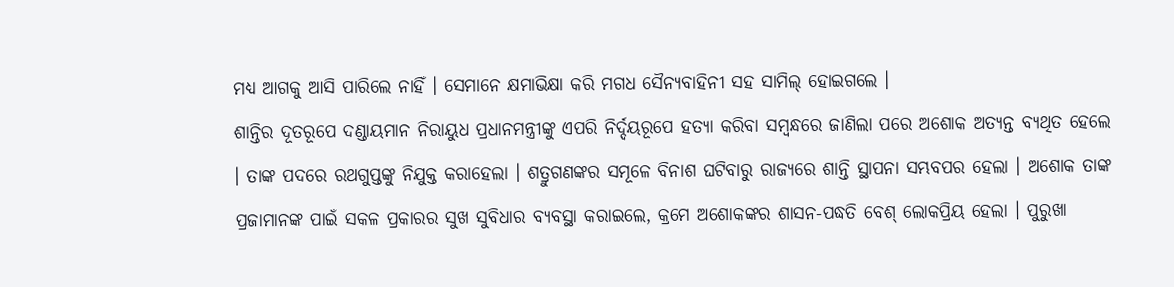ମଧ୍ୟ ଆଗକୁ ଆସି ପାରିଲେ ନାହିଁ । ସେମାନେ କ୍ଷମାଭିକ୍ଷା କରି ମଗଧ ସୈନ୍ୟବାହିନୀ ସହ ସାମିଲ୍ ହୋଇଗଲେ ।
ଶାନ୍ତିର ଦୂତରୂପେ ଦଣ୍ଡାୟମାନ ନିରାୟୁଧ ପ୍ରଧାନମନ୍ତ୍ରୀଙ୍କୁ ଏପରି ନିର୍ଦ୍ଦୟରୂପେ ହତ୍ୟା କରିବା ସମ୍ବନ୍ଧରେ ଜାଣିଲା ପରେ ଅଶୋକ ଅତ୍ୟନ୍ତ ବ୍ୟଥିତ ହେଲେ । ତାଙ୍କ ପଦରେ ରଥଗୁପ୍ତଙ୍କୁ ନିଯୁକ୍ତ କରାହେଲା । ଶତ୍ରୁଗଣଙ୍କର ସମୂଳେ ବିନାଶ ଘଟିବାରୁ ରାଜ୍ୟରେ ଶାନ୍ତି ସ୍ଥାପନା ସମ୍ଭବପର ହେଲା । ଅଶୋକ ତାଙ୍କ ପ୍ରଜାମାନଙ୍କ ପାଇଁ ସକଳ ପ୍ରକାରର ସୁଖ ସୁବିଧାର ବ୍ୟବସ୍ଥା କରାଇଲେ, କ୍ରମେ ଅଶୋକଙ୍କର ଶାସନ-ପଦ୍ଧତି ବେଶ୍ ଲୋକପ୍ରିୟ ହେଲା । ପୁରୁଖା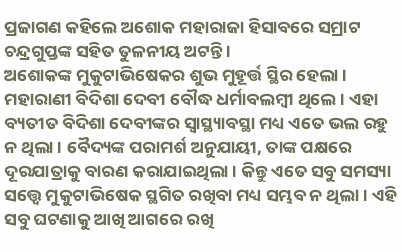ପ୍ରଜାଗଣ କହିଲେ ଅଶୋକ ମହାରାଜା ହିସାବରେ ସମ୍ରାଟ ଚନ୍ଦ୍ରଗୁପ୍ତଙ୍କ ସହିତ ତୁଳନୀୟ ଅଟନ୍ତି ।
ଅଶୋକଙ୍କ ମୁକୁଟାଭିଷେକର ଶୁଭ ମୁହୂର୍ତ୍ତ ସ୍ଥିର ହେଲା । ମହାରାଣୀ ବିଦିଶା ଦେବୀ ବୌଦ୍ଧ ଧର୍ମାବଲମ୍ବୀ ଥିଲେ । ଏହା ବ୍ୟତୀତ ବିଦିଶା ଦେବୀଙ୍କର ସ୍ୱାସ୍ଥ୍ୟାବସ୍ଥା ମଧ୍ୟ ଏତେ ଭଲ ରହୁ ନ ଥିଲା । ବୈଦ୍ୟଙ୍କ ପରାମର୍ଶ ଅନୁଯାୟୀ, ତାଙ୍କ ପକ୍ଷରେ ଦୂରଯାତ୍ରାକୁ ବାରଣ କରାଯାଇଥିଲା । କିନ୍ତୁ ଏତେ ସବୁ ସମସ୍ୟା ସତ୍ତ୍ୱେ ମୁକୁଟାଭିଷେକ ସ୍ଥଗିତ ରଖିବା ମଧ୍ୟ ସମ୍ଭବ ନ ଥିଲା । ଏହି ସବୁ ଘଟଣାକୁ ଆଖି ଆଗରେ ରଖି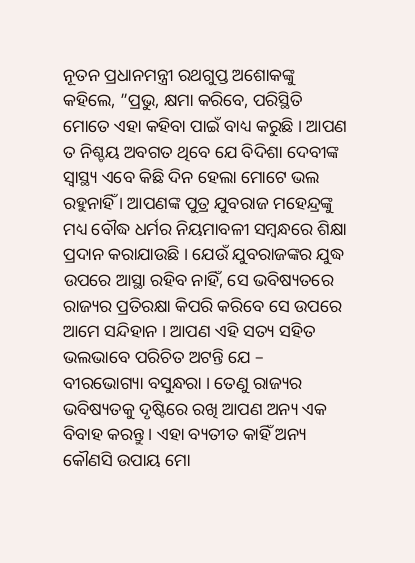ନୂତନ ପ୍ରଧାନମନ୍ତ୍ରୀ ରଥଗୁପ୍ତ ଅଶୋକଙ୍କୁ କହିଲେ, ”ପ୍ରଭୁ, କ୍ଷମା କରିବେ, ପରିସ୍ଥିତି ମୋତେ ଏହା କହିବା ପାଇଁ ବାଧ୍ୟ କରୁଛି । ଆପଣ ତ ନିଶ୍ଚୟ ଅବଗତ ଥିବେ ଯେ ବିଦିଶା ଦେବୀଙ୍କ ସ୍ୱାସ୍ଥ୍ୟ ଏବେ କିଛି ଦିନ ହେଲା ମୋଟେ ଭଲ ରହୁନାହିଁ । ଆପଣଙ୍କ ପୁତ୍ର ଯୁବରାଜ ମହେନ୍ଦ୍ରଙ୍କୁ ମଧ୍ୟ ବୌଦ୍ଧ ଧର୍ମର ନିୟମାବଳୀ ସମ୍ବନ୍ଧରେ ଶିକ୍ଷା ପ୍ରଦାନ କରାଯାଉଛି । ଯେଉଁ ଯୁବରାଜଙ୍କର ଯୁଦ୍ଧ ଉପରେ ଆସ୍ଥା ରହିବ ନାହିଁ, ସେ ଭବିଷ୍ୟତରେ ରାଜ୍ୟର ପ୍ରତିରକ୍ଷା କିପରି କରିବେ ସେ ଉପରେ ଆମେ ସନ୍ଦିହାନ । ଆପଣ ଏହି ସତ୍ୟ ସହିତ ଭଲଭାବେ ପରିଚିତ ଅଟନ୍ତି ଯେ – ବୀରଭୋଗ୍ୟା ବସୁନ୍ଧରା । ତେଣୁ ରାଜ୍ୟର ଭବିଷ୍ୟତକୁ ଦୃଷ୍ଟିରେ ରଖି ଆପଣ ଅନ୍ୟ ଏକ ବିବାହ କରନ୍ତୁ । ଏହା ବ୍ୟତୀତ କାହିଁ ଅନ୍ୟ କୌଣସି ଉପାୟ ମୋ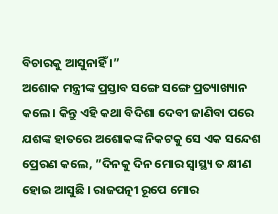ବିଚାରକୁ ଆସୁନାହିଁ ।”
ଅଶୋକ ମନ୍ତ୍ରୀଙ୍କ ପ୍ରସ୍ତାବ ସଙ୍ଗେ ସଙ୍ଗେ ପ୍ରତ୍ୟାଖ୍ୟାନ କଲେ । କିନ୍ତୁ ଏହି କଥା ବିଦିଶା ଦେବୀ ଜାଣିବା ପରେ ଯଶଙ୍କ ହାତରେ ଅଶୋକଙ୍କ ନିକଟକୁ ସେ ଏକ ସନ୍ଦେଶ ପ୍ରେରଣ କଲେ, ”ଦିନକୁ ଦିନ ମୋର ସ୍ୱାସ୍ଥ୍ୟ ତ କ୍ଷୀଣ ହୋଇ ଆସୁଛି । ରାଜପତ୍ନୀ ରୂପେ ମୋର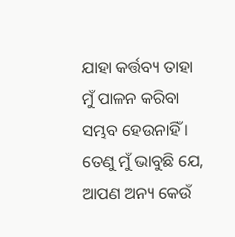ଯାହା କର୍ତ୍ତବ୍ୟ ତାହା ମୁଁ ପାଳନ କରିବା ସମ୍ଭବ ହେଉନାହିଁ । ତେଣୁ ମୁଁ ଭାବୁଛି ଯେ, ଆପଣ ଅନ୍ୟ କେଉଁ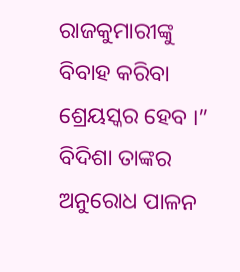ରାଜକୁମାରୀଙ୍କୁ ବିବାହ କରିବା ଶ୍ରେୟସ୍କର ହେବ ।” ବିଦିଶା ତାଙ୍କର ଅନୁରୋଧ ପାଳନ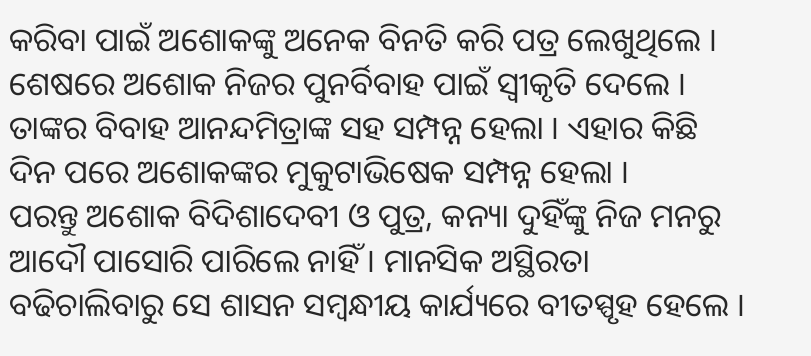କରିବା ପାଇଁ ଅଶୋକଙ୍କୁ ଅନେକ ବିନତି କରି ପତ୍ର ଲେଖୁଥିଲେ । ଶେଷରେ ଅଶୋକ ନିଜର ପୁନର୍ବିବାହ ପାଇଁ ସ୍ୱୀକୃତି ଦେଲେ । ତାଙ୍କର ବିବାହ ଆନନ୍ଦମିତ୍ରାଙ୍କ ସହ ସମ୍ପନ୍ନ ହେଲା । ଏହାର କିଛି ଦିନ ପରେ ଅଶୋକଙ୍କର ମୁକୁଟାଭିଷେକ ସମ୍ପନ୍ନ ହେଲା ।
ପରନ୍ତୁ ଅଶୋକ ବିଦିଶାଦେବୀ ଓ ପୁତ୍ର, କନ୍ୟା ଦୁହିଁଙ୍କୁ ନିଜ ମନରୁ ଆଦୌ ପାସୋରି ପାରିଲେ ନାହିଁ । ମାନସିକ ଅସ୍ଥିରତା ବଢିଚାଲିବାରୁ ସେ ଶାସନ ସମ୍ବନ୍ଧୀୟ କାର୍ଯ୍ୟରେ ବୀତସ୍ପୃହ ହେଲେ ।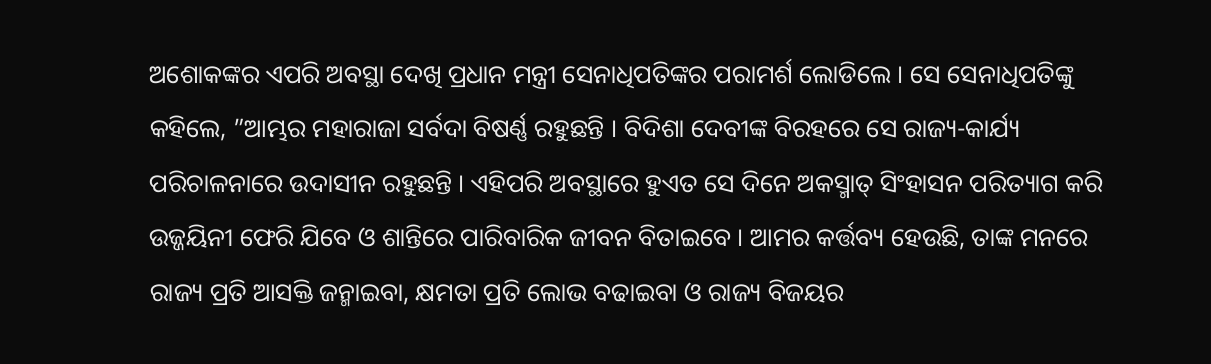ଅଶୋକଙ୍କର ଏପରି ଅବସ୍ଥା ଦେଖି ପ୍ରଧାନ ମନ୍ତ୍ରୀ ସେନାଧିପତିଙ୍କର ପରାମର୍ଶ ଲୋଡିଲେ । ସେ ସେନାଧିପତିଙ୍କୁ କହିଲେ, ”ଆମ୍ଭର ମହାରାଜା ସର୍ବଦା ବିଷର୍ଣ୍ଣ ରହୁଛନ୍ତି । ବିଦିଶା ଦେବୀଙ୍କ ବିରହରେ ସେ ରାଜ୍ୟ-କାର୍ଯ୍ୟ ପରିଚାଳନାରେ ଉଦାସୀନ ରହୁଛନ୍ତି । ଏହିପରି ଅବସ୍ଥାରେ ହୁଏତ ସେ ଦିନେ ଅକସ୍ମାତ୍ ସିଂହାସନ ପରିତ୍ୟାଗ କରି ଉଜ୍ଜୟିନୀ ଫେରି ଯିବେ ଓ ଶାନ୍ତିରେ ପାରିବାରିକ ଜୀବନ ବିତାଇବେ । ଆମର କର୍ତ୍ତବ୍ୟ ହେଉଛି, ତାଙ୍କ ମନରେ ରାଜ୍ୟ ପ୍ରତି ଆସକ୍ତି ଜନ୍ମାଇବା, କ୍ଷମତା ପ୍ରତି ଲୋଭ ବଢାଇବା ଓ ରାଜ୍ୟ ବିଜୟର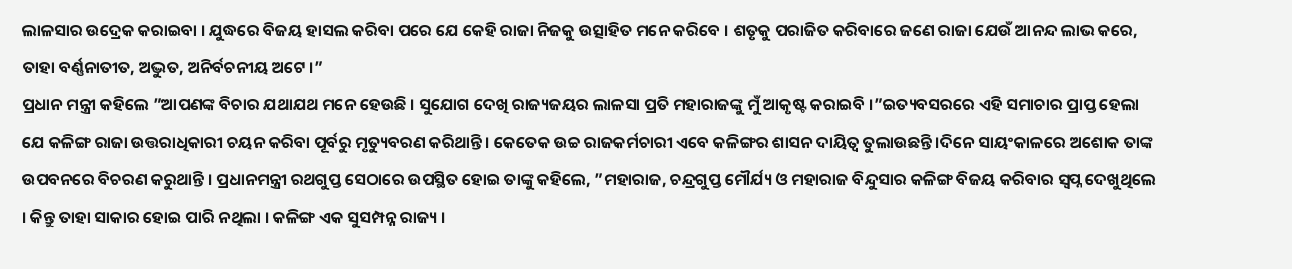ଲାଳସାର ଉଦ୍ରେକ କରାଇବା । ଯୁଦ୍ଧରେ ବିଜୟ ହାସଲ କରିବା ପରେ ଯେ କେହି ରାଜା ନିଜକୁ ଉତ୍ସାହିତ ମନେ କରିବେ । ଶତୃକୁ ପରାଜିତ କରିବାରେ ଜଣେ ରାଜା ଯେଉଁ ଆନନ୍ଦ ଲାଭ କରେ, ତାହା ବର୍ଣ୍ଣନାତୀତ, ଅଦ୍ଭୁତ, ଅନିର୍ବଚନୀୟ ଅଟେ ।”
ପ୍ରଧାନ ମନ୍ତ୍ରୀ କହିଲେ ”ଆପଣଙ୍କ ବିଚାର ଯଥାଯଥ ମନେ ହେଉଛି । ସୁଯୋଗ ଦେଖି ରାଜ୍ୟଜୟର ଲାଳସା ପ୍ରତି ମହାରାଜଙ୍କୁ ମୁଁ ଆକୃଷ୍ଟ କରାଇବି ।”ଇତ୍ୟବସରରେ ଏହି ସମାଚାର ପ୍ରାପ୍ତ ହେଲା ଯେ କଳିଙ୍ଗ ରାଜା ଉତ୍ତରାଧିକାରୀ ଚୟନ କରିବା ପୂର୍ବରୁ ମୃତ୍ୟୁବରଣ କରିଥାନ୍ତି । କେତେକ ଉଚ୍ଚ ରାଜକର୍ମଚାରୀ ଏବେ କଳିଙ୍ଗର ଶାସନ ଦାୟିତ୍ୱ ତୁଲାଉଛନ୍ତି ।ଦିନେ ସାୟଂକାଳରେ ଅଶୋକ ତାଙ୍କ ଉପବନରେ ବିଚରଣ କରୁଥାନ୍ତି । ପ୍ରଧାନମନ୍ତ୍ରୀ ରଥଗୁପ୍ତ ସେଠାରେ ଉପସ୍ଥିତ ହୋଇ ତାଙ୍କୁ କହିଲେ, ”ମହାରାଜ, ଚନ୍ଦ୍ରଗୁପ୍ତ ମୌର୍ଯ୍ୟ ଓ ମହାରାଜ ବିନ୍ଦୁସାର କଳିଙ୍ଗ ବିଜୟ କରିବାର ସ୍ୱପ୍ନ ଦେଖୁଥିଲେ । କିନ୍ତୁ ତାହା ସାକାର ହୋଇ ପାରି ନଥିଲା । କଳିଙ୍ଗ ଏକ ସୁସମ୍ପନ୍ନ ରାଜ୍ୟ ।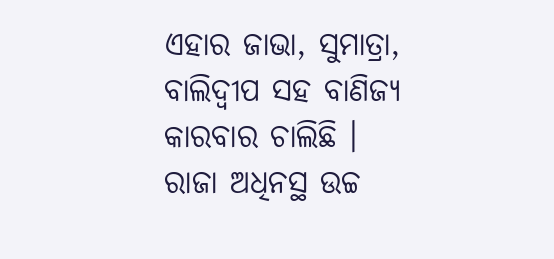ଏହାର ଜାଭା, ସୁମାତ୍ରା, ବାଲିଦ୍ୱୀପ ସହ ବାଣିଜ୍ୟ କାରବାର ଚାଲିଛି । ରାଜା ଅଧିନସ୍ଥ ଉଚ୍ଚ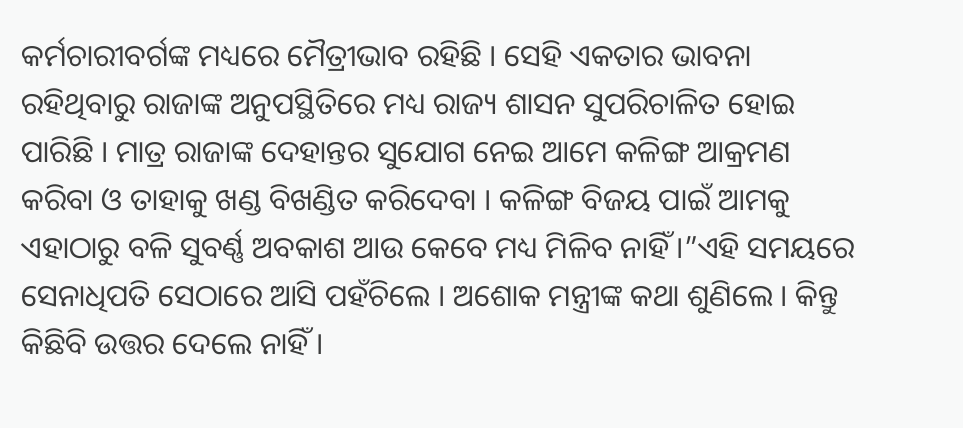କର୍ମଚାରୀବର୍ଗଙ୍କ ମଧ୍ୟରେ ମୈତ୍ରୀଭାବ ରହିଛି । ସେହି ଏକତାର ଭାବନା ରହିଥିବାରୁ ରାଜାଙ୍କ ଅନୁପସ୍ଥିତିରେ ମଧ୍ୟ ରାଜ୍ୟ ଶାସନ ସୁପରିଚାଳିତ ହୋଇ ପାରିଛି । ମାତ୍ର ରାଜାଙ୍କ ଦେହାନ୍ତର ସୁଯୋଗ ନେଇ ଆମେ କଳିଙ୍ଗ ଆକ୍ରମଣ କରିବା ଓ ତାହାକୁ ଖଣ୍ଡ ବିଖଣ୍ଡିତ କରିଦେବା । କଳିଙ୍ଗ ବିଜୟ ପାଇଁ ଆମକୁ ଏହାଠାରୁ ବଳି ସୁବର୍ଣ୍ଣ ଅବକାଶ ଆଉ କେବେ ମଧ୍ୟ ମିଳିବ ନାହିଁ ।”ଏହି ସମୟରେ ସେନାଧିପତି ସେଠାରେ ଆସି ପହଁଚିଲେ । ଅଶୋକ ମନ୍ତ୍ରୀଙ୍କ କଥା ଶୁଣିଲେ । କିନ୍ତୁ କିଛିବି ଉତ୍ତର ଦେଲେ ନାହିଁ ।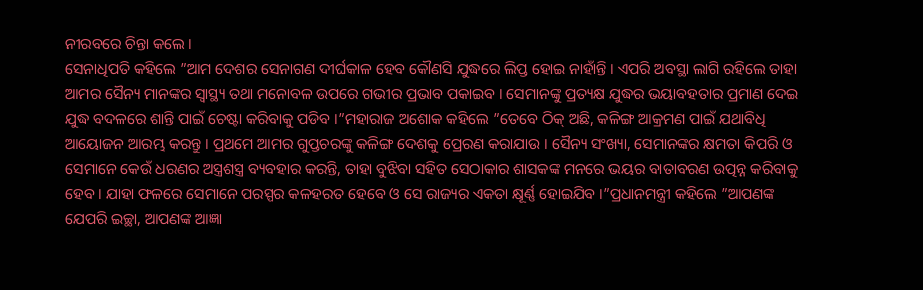ନୀରବରେ ଚିନ୍ତା କଲେ ।
ସେନାଧିପତି କହିଲେ ”ଆମ ଦେଶର ସେନାଗଣ ଦୀର୍ଘକାଳ ହେବ କୌଣସି ଯୁଦ୍ଧରେ ଲିପ୍ତ ହୋଇ ନାହାଁନ୍ତି । ଏପରି ଅବସ୍ଥା ଲାଗି ରହିଲେ ତାହା ଆମର ସୈନ୍ୟ ମାନଙ୍କର ସ୍ୱାସ୍ଥ୍ୟ ତଥା ମନୋବଳ ଉପରେ ଗଭୀର ପ୍ରଭାବ ପକାଇବ । ସେମାନଙ୍କୁ ପ୍ରତ୍ୟକ୍ଷ ଯୁଦ୍ଧର ଭୟାବହତାର ପ୍ରମାଣ ଦେଇ ଯୁଦ୍ଧ ବଦଳରେ ଶାନ୍ତି ପାଇଁ ଚେଷ୍ଟା କରିବାକୁ ପଡିବ ।”ମହାରାଜ ଅଶୋକ କହିଲେ ”ତେବେ ଠିକ୍ ଅଛି, କଳିଙ୍ଗ ଆକ୍ରମଣ ପାଇଁ ଯଥାବିଧି ଆୟୋଜନ ଆରମ୍ଭ କରନ୍ତୁ । ପ୍ରଥମେ ଆମର ଗୁପ୍ତଚରଙ୍କୁ କଳିଙ୍ଗ ଦେଶକୁ ପ୍ରେରଣ କରାଯାଉ । ସୈନ୍ୟ ସଂଖ୍ୟା, ସେମାନଙ୍କର କ୍ଷମତା କିପରି ଓ ସେମାନେ କେଉଁ ଧରଣର ଅସ୍ତ୍ରଶସ୍ତ୍ର ବ୍ୟବହାର କରନ୍ତି, ତାହା ବୁଝିବା ସହିତ ସେଠାକାର ଶାସକଙ୍କ ମନରେ ଭୟର ବାତାବରଣ ଉତ୍ପନ୍ନ କରିବାକୁ ହେବ । ଯାହା ଫଳରେ ସେମାନେ ପରସ୍ପର କଳହରତ ହେବେ ଓ ସେ ରାଜ୍ୟର ଏକତା କ୍ଷୂର୍ଣ୍ଣ ହୋଇଯିବ ।”ପ୍ରଧାନମନ୍ତ୍ରୀ କହିଲେ ”ଆପଣଙ୍କ ଯେପରି ଇଚ୍ଛା, ଆପଣଙ୍କ ଆଜ୍ଞା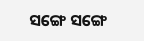ସଙ୍ଗେ ସଙ୍ଗେ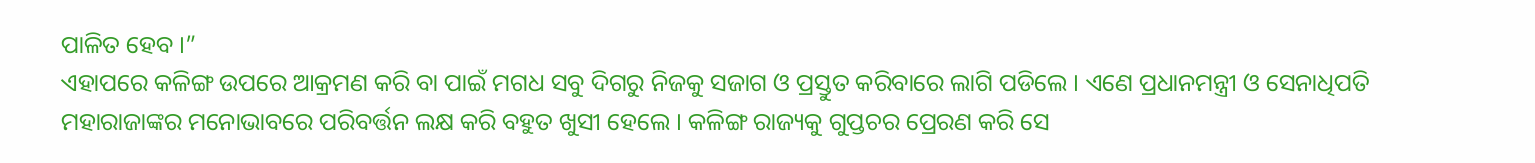ପାଳିତ ହେବ ।”
ଏହାପରେ କଳିଙ୍ଗ ଉପରେ ଆକ୍ରମଣ କରି ବା ପାଇଁ ମଗଧ ସବୁ ଦିଗରୁ ନିଜକୁ ସଜାଗ ଓ ପ୍ରସ୍ତୁତ କରିବାରେ ଲାଗି ପଡିଲେ । ଏଣେ ପ୍ରଧାନମନ୍ତ୍ରୀ ଓ ସେନାଧିପତି ମହାରାଜାଙ୍କର ମନୋଭାବରେ ପରିବର୍ତ୍ତନ ଲକ୍ଷ କରି ବହୁତ ଖୁସୀ ହେଲେ । କଳିଙ୍ଗ ରାଜ୍ୟକୁ ଗୁପ୍ତଚର ପ୍ରେରଣ କରି ସେ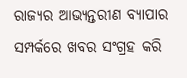ରାଜ୍ୟର ଆଭ୍ୟନ୍ତରୀଣ ବ୍ୟାପାର ସମ୍ପର୍କରେ ଖବର ସଂଗ୍ରହ କରି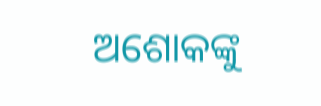ଅଶୋକଙ୍କୁ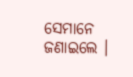ସେମାନେ ଜଣାଇଲେ ।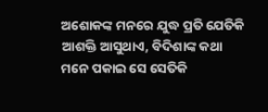ଅଶୋକଙ୍କ ମନରେ ଯୁଦ୍ଧ ପ୍ରତି ଯେତିକି ଆଶକ୍ତି ଆସୁଥାଏ, ବିଦିଶାଙ୍କ କଥା ମନେ ପକାଇ ସେ ସେତିକି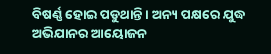ବିଷର୍ଣ୍ଣ ହୋଇ ପଡୁଥାନ୍ତି । ଅନ୍ୟ ପକ୍ଷରେ ଯୁଦ୍ଧ ଅଭିଯାନର ଆୟୋଜନ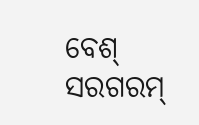ବେଶ୍ ସରଗରମ୍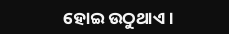ହୋଇ ଉଠୁଥାଏ ।